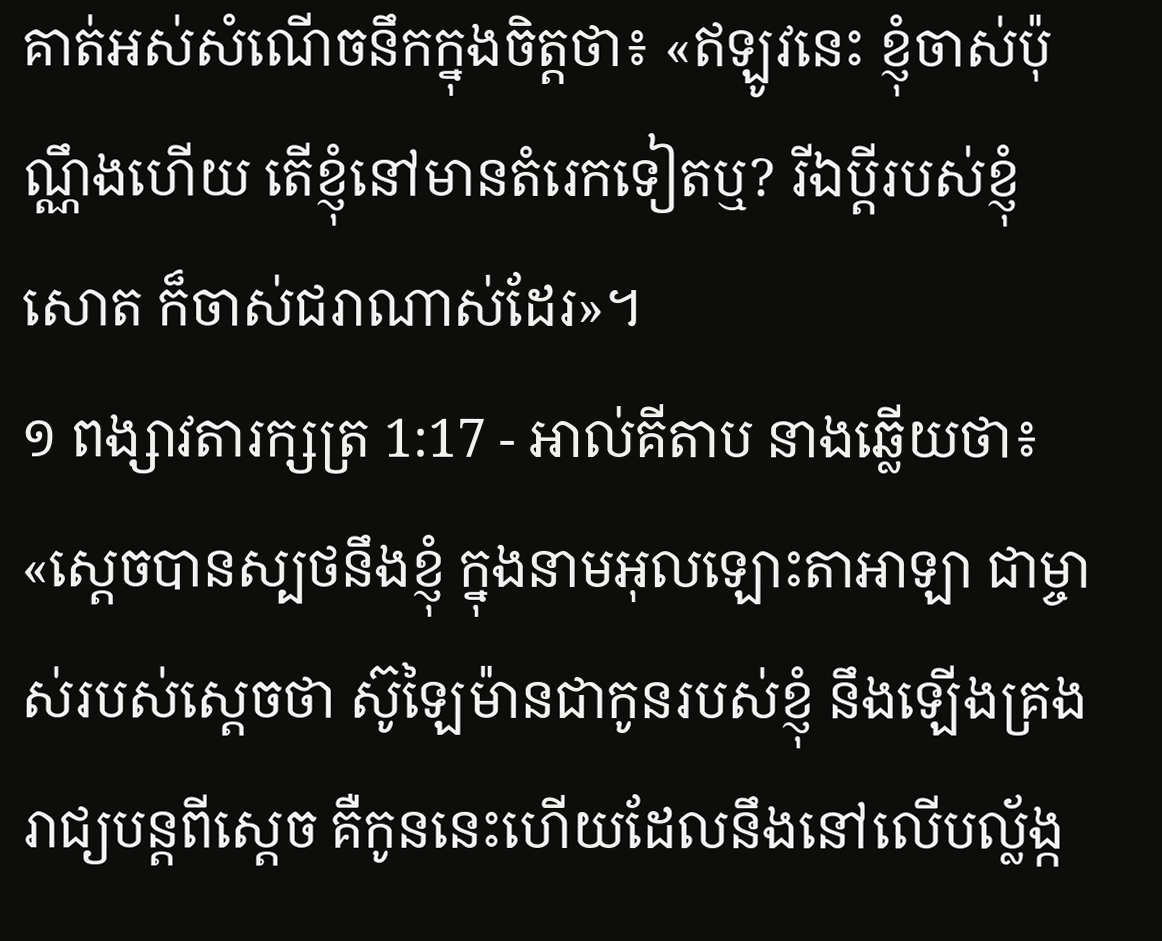គាត់អស់សំណើចនឹកក្នុងចិត្តថា៖ «ឥឡូវនេះ ខ្ញុំចាស់ប៉ុណ្ណឹងហើយ តើខ្ញុំនៅមានតំរេកទៀតឬ? រីឯប្ដីរបស់ខ្ញុំសោត ក៏ចាស់ជរាណាស់ដែរ»។
១ ពង្សាវតារក្សត្រ 1:17 - អាល់គីតាប នាងឆ្លើយថា៖ «ស្តេចបានស្បថនឹងខ្ញុំ ក្នុងនាមអុលឡោះតាអាឡា ជាម្ចាស់របស់ស្តេចថា ស៊ូឡៃម៉ានជាកូនរបស់ខ្ញុំ នឹងឡើងគ្រងរាជ្យបន្តពីស្តេច គឺកូននេះហើយដែលនឹងនៅលើបល្ល័ង្ក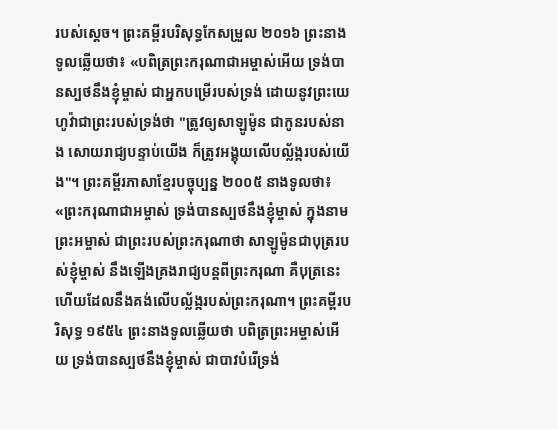របស់ស្តេច។ ព្រះគម្ពីរបរិសុទ្ធកែសម្រួល ២០១៦ ព្រះនាងទូលឆ្លើយថា៖ «បពិត្រព្រះករុណាជាអម្ចាស់អើយ ទ្រង់បានស្បថនឹងខ្ញុំម្ចាស់ ជាអ្នកបម្រើរបស់ទ្រង់ ដោយនូវព្រះយេហូវ៉ាជាព្រះរបស់ទ្រង់ថា "ត្រូវឲ្យសាឡូម៉ូន ជាកូនរបស់នាង សោយរាជ្យបន្ទាប់យើង ក៏ត្រូវអង្គុយលើបល្ល័ង្ករបស់យើង"។ ព្រះគម្ពីរភាសាខ្មែរបច្ចុប្បន្ន ២០០៥ នាងទូលថា៖ «ព្រះករុណាជាអម្ចាស់ ទ្រង់បានស្បថនឹងខ្ញុំម្ចាស់ ក្នុងនាមព្រះអម្ចាស់ ជាព្រះរបស់ព្រះករុណាថា សាឡូម៉ូនជាបុត្ររបស់ខ្ញុំម្ចាស់ នឹងឡើងគ្រងរាជ្យបន្តពីព្រះករុណា គឺបុត្រនេះហើយដែលនឹងគង់លើបល្ល័ង្ករបស់ព្រះករុណា។ ព្រះគម្ពីរបរិសុទ្ធ ១៩៥៤ ព្រះនាងទូលឆ្លើយថា បពិត្រព្រះអម្ចាស់អើយ ទ្រង់បានស្បថនឹងខ្ញុំម្ចាស់ ជាបាវបំរើទ្រង់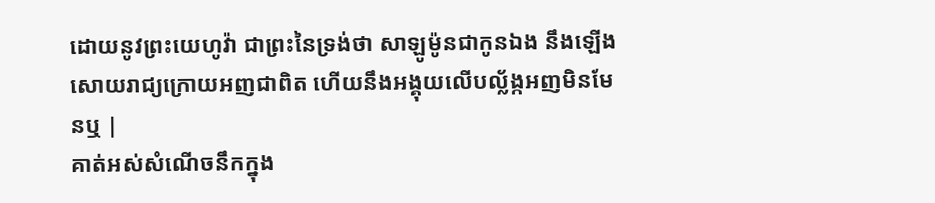ដោយនូវព្រះយេហូវ៉ា ជាព្រះនៃទ្រង់ថា សាឡូម៉ូនជាកូនឯង នឹងឡើងសោយរាជ្យក្រោយអញជាពិត ហើយនឹងអង្គុយលើបល្ល័ង្កអញមិនមែនឬ |
គាត់អស់សំណើចនឹកក្នុង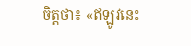ចិត្តថា៖ «ឥឡូវនេះ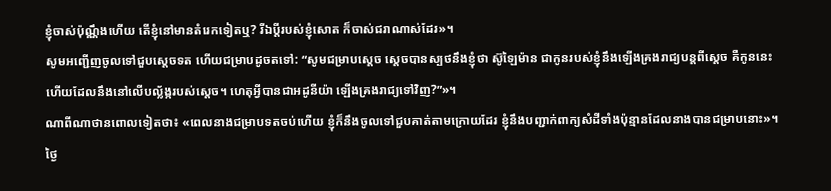ខ្ញុំចាស់ប៉ុណ្ណឹងហើយ តើខ្ញុំនៅមានតំរេកទៀតឬ? រីឯប្ដីរបស់ខ្ញុំសោត ក៏ចាស់ជរាណាស់ដែរ»។
សូមអញ្ជើញចូលទៅជួបស្តេចទត ហើយជម្រាបដូចតទៅ: “សូមជម្រាបស្តេច ស្តេចបានស្បថនឹងខ្ញុំថា ស៊ូឡៃម៉ាន ជាកូនរបស់ខ្ញុំនឹងឡើងគ្រងរាជ្យបន្តពីស្តេច គឺកូននេះហើយដែលនឹងនៅលើបល្ល័ង្ករបស់ស្តេច។ ហេតុអ្វីបានជាអដូនីយ៉ា ឡើងគ្រងរាជ្យទៅវិញ?”»។
ណាពីណាថានពោលទៀតថា៖ «ពេលនាងជម្រាបទតចប់ហើយ ខ្ញុំក៏នឹងចូលទៅជួបគាត់តាមក្រោយដែរ ខ្ញុំនឹងបញ្ជាក់ពាក្យសំដីទាំងប៉ុន្មានដែលនាងបានជម្រាបនោះ»។
ថ្ងៃ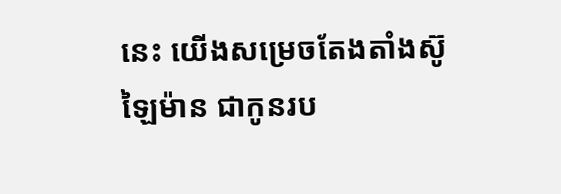នេះ យើងសម្រេចតែងតាំងស៊ូឡៃម៉ាន ជាកូនរប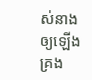ស់នាងឲ្យឡើងគ្រង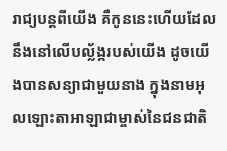រាជ្យបន្តពីយើង គឺកូននេះហើយដែលនឹងនៅលើបល្ល័ង្ករបស់យើង ដូចយើងបានសន្យាជាមួយនាង ក្នុងនាមអុលឡោះតាអាឡាជាម្ចាស់នៃជនជាតិ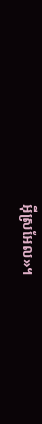អ៊ីស្រអែល»។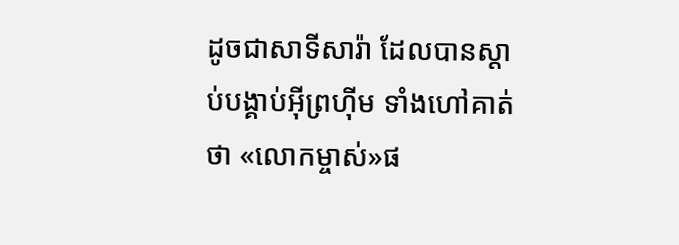ដូចជាសាទីសារ៉ា ដែលបានស្ដាប់បង្គាប់អ៊ីព្រហ៊ីម ទាំងហៅគាត់ថា «លោកម្ចាស់»ផ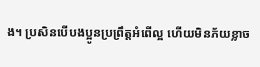ង។ ប្រសិនបើបងប្អូនប្រព្រឹត្ដអំពើល្អ ហើយមិនភ័យខ្លាច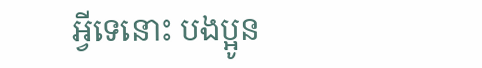អ្វីទេនោះ បងប្អូន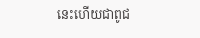នេះហើយជាពូជ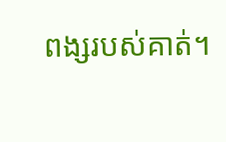ពង្សរបស់គាត់។